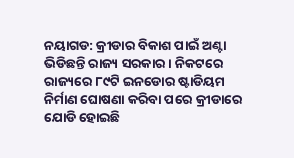ନୟାଗଡ: କ୍ରୀଡାର ବିକାଶ ପାଇଁ ଅଣ୍ଟା ଭିଡିଛନ୍ତି ରାଜ୍ୟ ସରକାର । ନିକଟରେ ରାଜ୍ୟରେ ୮୯ଟି ଇନଡୋର ଷ୍ଟାଡିୟମ ନିର୍ମାଣ ଘୋଷଣା କରିବା ପରେ କ୍ରୀଡାରେ ଯୋଡି ହୋଇଛି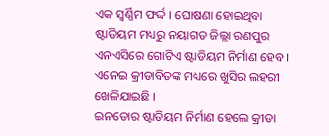ଏକ ସ୍ବର୍ଣ୍ଣିମ ଫର୍ଦ୍ଦ । ଘୋଷଣା ହୋଇଥିବା ଷ୍ଟାଡିୟମ ମଧ୍ୟରୁ ନୟାଗଡ ଜିଲ୍ଲା ରଣପୁର ଏନଏସିରେ ଗୋଟିଏ ଷ୍ଟାଡିୟମ ନିର୍ମାଣ ହେବ । ଏନେଇ କ୍ରୀଡାବିତଙ୍କ ମଧ୍ୟରେ ଖୁସିର ଲହରୀ ଖେଳିଯାଇଛି ।
ଇନଡୋର ଷ୍ଟାଡିୟମ ନିର୍ମାଣ ହେଲେ କ୍ରୀଡା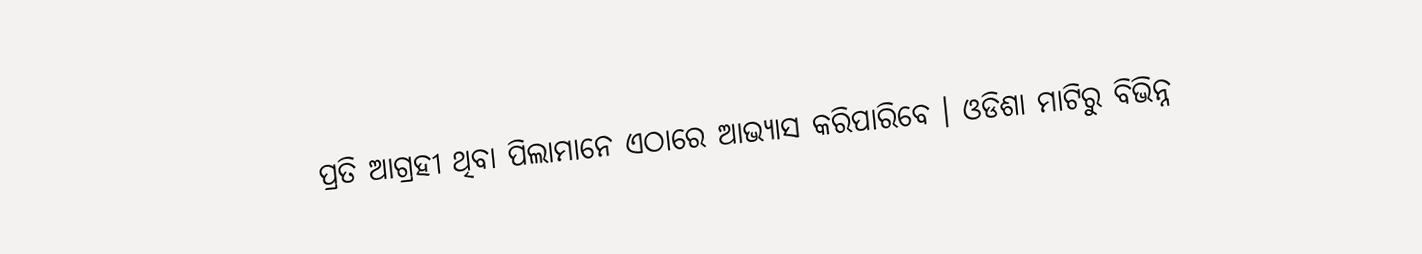ପ୍ରତି ଆଗ୍ରହୀ ଥିବା ପିଲାମାନେ ଏଠାରେ ଆଭ୍ୟାସ କରିପାରିବେ । ଓଡିଶା ମାଟିରୁ ବିଭିନ୍ନ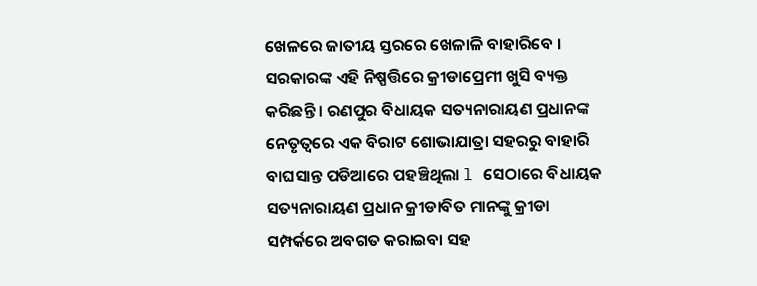ଖେଳରେ ଜାତୀୟ ସ୍ତରରେ ଖେଳାଳି ବାହାରିବେ । ସରକାରଙ୍କ ଏହି ନିଷ୍ପତ୍ତିରେ କ୍ରୀଡାପ୍ରେମୀ ଖୁସି ବ୍ୟକ୍ତ କରିଛନ୍ତି । ରଣପୁର ବିଧାୟକ ସତ୍ୟନାରାୟଣ ପ୍ରଧାନଙ୍କ ନେତୃତ୍ବରେ ଏକ ବିରାଟ ଶୋଭାଯାତ୍ରା ସହରରୁ ବାହାରି ବାଘସାନ୍ତ ପଡିଆରେ ପହଞ୍ଚିଥିଲା l ସେଠାରେ ବିଧାୟକ ସତ୍ୟନାରାୟଣ ପ୍ରଧାନ କ୍ରୀଡାବିତ ମାନଙ୍କୁ କ୍ରୀଡା ସମ୍ପର୍କରେ ଅବଗତ କରାଇବା ସହ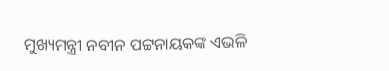ମୁଖ୍ୟମନ୍ତ୍ରୀ ନବୀନ ପଟ୍ଟନାୟକଙ୍କ ଏଭଳି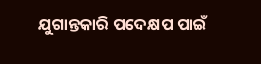ଯୁଗାନ୍ତକାରି ପଦେକ୍ଷପ ପାଇଁ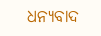ଧନ୍ୟବାଦ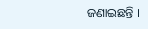ଜଣାଇଛନ୍ତି ।